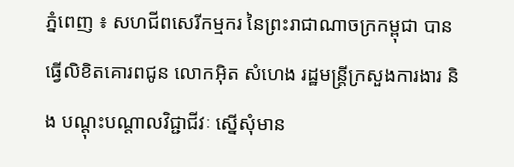ភ្នំពេញ ៖ សហជីពសេរីកម្មករ នៃព្រះរាជាណាចក្រកម្ពុជា បានធ្វើលិខិតគោរពជូន លោកអ៊ិត សំហេង រដ្ឋមន្ត្រីក្រសួងការងារ និង បណ្តុះបណ្តាលវិជ្ជាជីវៈ ស្នើសុំមាន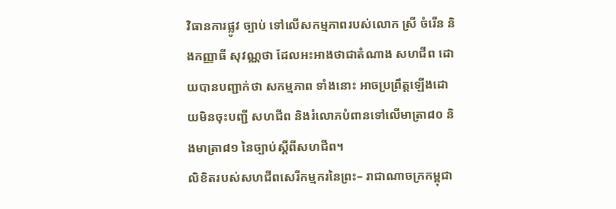វិធានការផ្លូវ ច្បាប់ ទៅលើសកម្មភាពរបស់លោក ស្រី ចំរើន និងកញ្ញាធី សុវណ្ណថា ដែលអះអាងថាជាតំណាង សហជីព ដោយបានបញ្ជាក់ថា សកម្មភាព ទាំងនោះ អាចប្រព្រឹត្តឡើងដោយមិនចុះបញ្ជី សហជីព និងរំលោភបំពានទៅលើមាត្រា៨០ និងមាត្រា៨១ នៃច្បាប់ស្តីពីសហជីព។
លិខិតរបស់សហជីពសេរីកម្មករនៃព្រះ– រាជាណាចក្រកម្ពុជា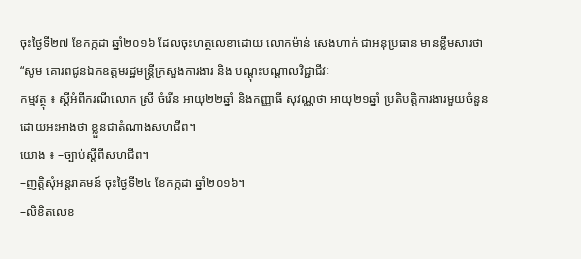ចុះថ្ងៃទី២៧ ខែកក្កដា ឆ្នាំ២០១៦ ដែលចុះហត្ថលេខាដោយ លោកម៉ាន់ សេងហាក់ ជាអនុប្រធាន មានខ្លឹមសារថា “សូម គោរពជូនឯកឧត្តមរដ្ឋមន្ត្រីក្រសួងការងារ និង បណ្តុះបណ្តាលវិជ្ជាជីវៈ
កម្មវត្ថុ ៖ ស្តីអំពីករណីលោក ស្រី ចំរើន អាយុ២២ឆ្នាំ និងកញ្ញាធី សុវណ្ណថា អាយុ២១ឆ្នាំ ប្រតិបត្តិការងារមួយចំនួនដោយអះអាងថា ខ្លួនជាតំណាងសហជីព។
យោង ៖ –ច្បាប់ស្តីពីសហជីព។
–ញត្តិសុំអន្តរាគមន៍ ចុះថ្ងៃទី២៤ ខែកក្កដា ឆ្នាំ២០១៦។
–លិខិតលេខ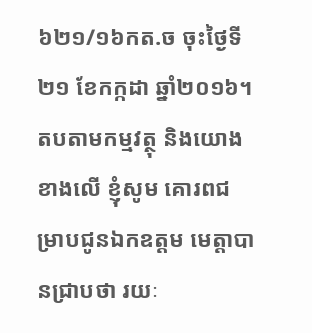៦២១/១៦កត.ច ចុះថ្ងៃទី ២១ ខែកក្កដា ឆ្នាំ២០១៦។
តបតាមកម្មវត្ថុ និងយោងខាងលើ ខ្ញុំសូម គោរពជម្រាបជូនឯកឧត្តម មេត្តាបានជ្រាបថា រយៈ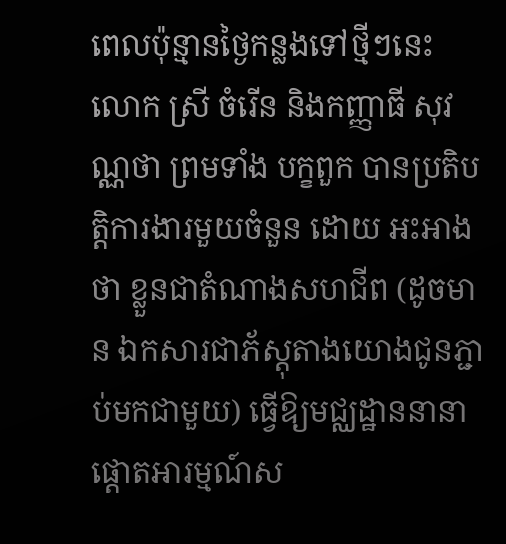ពេលប៉ុន្មានថ្ងៃកន្លងទៅថ្មីៗនេះ លោក ស្រី ចំរើន និងកញ្ញាធី សុវណ្ណថា ព្រមទាំង បក្ខពួក បានប្រតិបត្តិការងារមួយចំនួន ដោយ អះអាងថា ខ្លួនជាតំណាងសហជីព (ដូចមាន ឯកសារជាភ័ស្តុតាងយោងជូនភ្ជាប់មកជាមួយ) ធ្វើឱ្យមជ្ឈដ្ឋាននានាផ្តោតអារម្មណ៍ស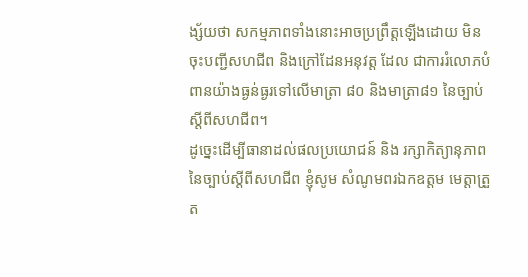ង្ស័យថា សកម្មភាពទាំងនោះអាចប្រព្រឹត្តឡើងដោយ មិនចុះបញ្ជីសហជីព និងក្រៅដែនអនុវត្ត ដែល ជាការរំលោភបំពានយ៉ាងធ្ងន់ធ្ងរទៅលើមាត្រា ៨០ និងមាត្រា៨១ នៃច្បាប់ស្តីពីសហជីព។
ដូច្នេះដើម្បីធានាដល់ផលប្រយោជន៍ និង រក្សាកិត្យានុភាពនៃច្បាប់ស្តីពីសហជីព ខ្ញុំសូម សំណូមពរឯកឧត្តម មេត្តាត្រួត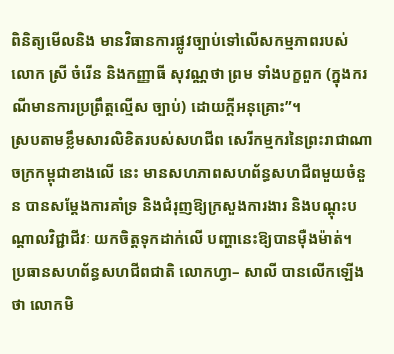ពិនិត្យមើលនិង មានវិធានការផ្លូវច្បាប់ទៅលើសកម្មភាពរបស់ លោក ស្រី ចំរើន និងកញ្ញាធី សុវណ្ណថា ព្រម ទាំងបក្ខពួក (ក្នុងករណីមានការប្រព្រឹត្តល្មើស ច្បាប់) ដោយក្តីអនុគ្រោះ”។
ស្របតាមខ្លឹមសារលិខិតរបស់សហជីព សេរីកម្មករនៃព្រះរាជាណាចក្រកម្ពុជាខាងលើ នេះ មានសហភាពសហព័ន្ធសហជីពមួយចំនួន បានសម្តែងការគាំទ្រ និងជំរុញឱ្យក្រសួងការងារ និងបណ្តុះបណ្តាលវិជ្ជាជីវៈ យកចិត្តទុកដាក់លើ បញ្ហានេះឱ្យបានម៉ឺងម៉ាត់។
ប្រធានសហព័ន្ធសហជីពជាតិ លោកហ្វា– សាលី បានលើកឡើងថា លោកមិ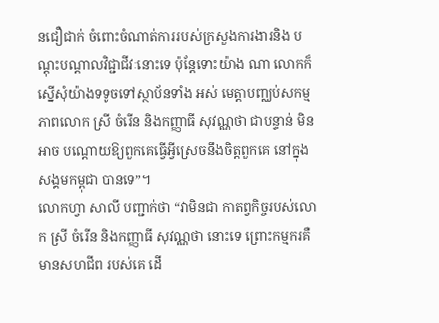នជឿជាក់ ចំពោះចំណាត់ការរបស់ក្រសួងការងារនិង បណ្តុះបណ្តាលវិជ្ជាជីវៈនោះទេ ប៉ុន្តែទោះយ៉ាង ណា លោកក៏ស្នើសុំយ៉ាងទទូចទៅស្ថាប័នទាំង អស់ មេត្តាបញ្ឈប់សកម្មភាពលោក ស្រី ចំរើន និងកញ្ញាធី សុវណ្ណថា ជាបន្ទាន់ មិនអាច បណ្តោយឱ្យពួកគេធ្វើអ្វីស្រេចនឹងចិត្តពួកគេ នៅក្នុងសង្គមកម្ពុជា បានទេ”។
លោកហ្វា សាលី បញ្ជាក់ថា “វាមិនជា កាតព្វកិច្ចរបស់លោក ស្រី ចំរើន និងកញ្ញាធី សុវណ្ណថា នោះទេ ព្រោះកម្មករគឺមានសហជីព របស់គេ ដើ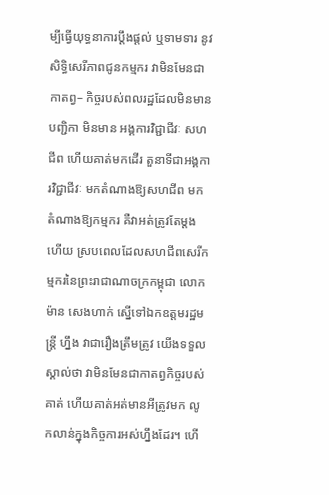ម្បីធ្វើយុទ្ធនាការប្តឹងផ្តល់ ឬទាមទារ នូវសិទ្ធិសេរីភាពជូនកម្មករ វាមិនមែនជាកាតព្វ– កិច្ចរបស់ពលរដ្ឋដែលមិនមានបញ្ជិកា មិនមាន អង្គការវិជ្ជាជីវៈ សហជីព ហើយគាត់មកដើរ តួនាទីជាអង្គការវិជ្ជាជីវៈ មកតំណាងឱ្យសហជីព មកតំណាងឱ្យកម្មករ គឺវាអត់ត្រូវតែម្តង ហើយ ស្របពេលដែលសហជីពសេរីកម្មករនៃព្រះរាជាណាចក្រកម្ពុជា លោកម៉ាន សេងហាក់ ស្នើទៅឯកឧត្តមរដ្ឋមន្ត្រី ហ្នឹង វាជារឿងត្រឹមត្រូវ យើងទទួលស្គាល់ថា វាមិនមែនជាកាតព្វកិច្ចរបស់គាត់ ហើយគាត់អត់មានអីត្រូវមក លូកលាន់ក្នុងកិច្ចការអស់ហ្នឹងដែរ។ ហើ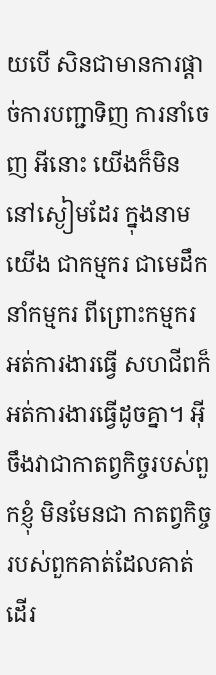យបើ សិនជាមានការផ្តាច់ការបញ្ជាទិញ ការនាំចេញ អីនោះ យើងក៏មិននៅស្ងៀមដែរ ក្នុងនាមយើង ជាកម្មករ ជាមេដឹកនាំកម្មករ ពីព្រោះកម្មករ អត់ការងារធ្វើ សហជីពក៏អត់ការងារធ្វើដូចគ្នា។ អ៊ីចឹងវាជាកាតព្វកិច្ចរបស់ពួកខ្ញុំ មិនមែនជា កាតព្វកិច្ចរបស់ពួកគាត់ដែលគាត់ដើរ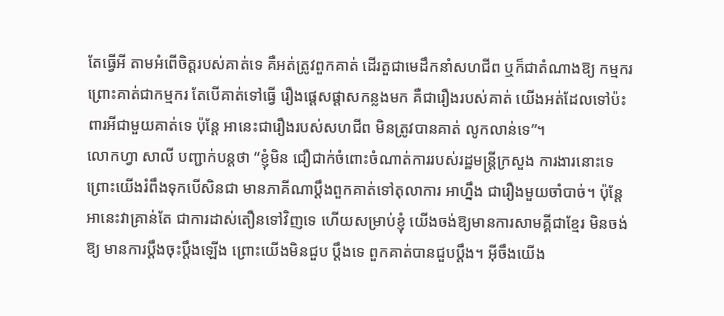តែធ្វើអី តាមអំពើចិត្តរបស់គាត់ទេ គឺអត់ត្រូវពួកគាត់ ដើរតួជាមេដឹកនាំសហជីព ឬក៏ជាតំណាងឱ្យ កម្មករ ព្រោះគាត់ជាកម្មករ តែបើគាត់ទៅធ្វើ រឿងផ្តេសផ្តាសកន្លងមក គឺជារឿងរបស់គាត់ យើងអត់ដែលទៅប៉ះពារអីជាមួយគាត់ទេ ប៉ុន្តែ អានេះជារឿងរបស់សហជីព មិនត្រូវបានគាត់ លូកលាន់ទេ”។
លោកហ្វា សាលី បញ្ជាក់បន្តថា “ខ្ញុំមិន ជឿជាក់ចំពោះចំណាត់ការរបស់រដ្ឋមន្ត្រីក្រសួង ការងារនោះទេ ព្រោះយើងរំពឹងទុកបើសិនជា មានភាគីណាប្តឹងពួកគាត់ទៅតុលាការ អាហ្នឹង ជារឿងមួយចាំបាច់។ ប៉ុន្តែ អានេះវាគ្រាន់តែ ជាការដាស់តឿនទៅវិញទេ ហើយសម្រាប់ខ្ញុំ យើងចង់ឱ្យមានការសាមគ្គីជាខ្មែរ មិនចង់ឱ្យ មានការប្តឹងចុះប្តឹងឡើង ព្រោះយើងមិនជួប ប្តឹងទេ ពួកគាត់បានជួបប្តឹង។ អ៊ីចឹងយើង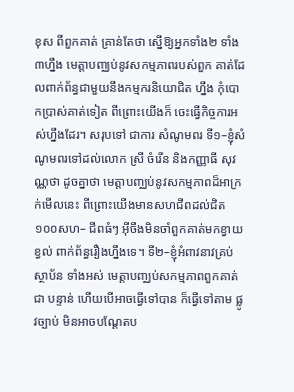ខុស ពីពួកគាត់ គ្រាន់តែថា ស្នើឱ្យអ្នកទាំង២ ទាំង ៣ហ្នឹង មេត្តាបញ្ឈប់នូវសកម្មភាពរបស់ពួក គាត់ដែលពាក់ព័ន្ធជាមួយនឹងកម្មករនិយោជិត ហ្នឹង កុំបោកប្រាស់គាត់ទៀត ពីព្រោះយើងក៏ ចេះធ្វើកិច្ចការអស់ហ្នឹងដែរ។ សរុបទៅ ជាការ សំណូមពរ ទី១–ខ្ញុំសំណូមពរទៅដល់លោក ស្រី ចំរើន និងកញ្ញាធី សុវណ្ណថា ដូចគ្នាថា មេត្តាបញ្ឈប់នូវសកម្មភាពដ៏អាក្រក់មើលនេះ ពីព្រោះយើងមានសហជីពដល់ជិត១០០សហ– ជីពធំៗ អ៊ីចឹងមិនចាំពួកគាត់មកខ្វាយខ្វល់ ពាក់ព័ន្ធរឿងហ្នឹងទេ។ ទី២–ខ្ញុំអំពាវនាវគ្រប់ស្ថាប័ន ទាំងអស់ មេត្តាបញ្ឈប់សកម្មភាពពួកគាត់ជា បន្ទាន់ ហើយបើអាចធ្វើទៅបាន ក៏ធ្វើទៅតាម ផ្លូវច្បាប់ មិនអាចបណ្តែតប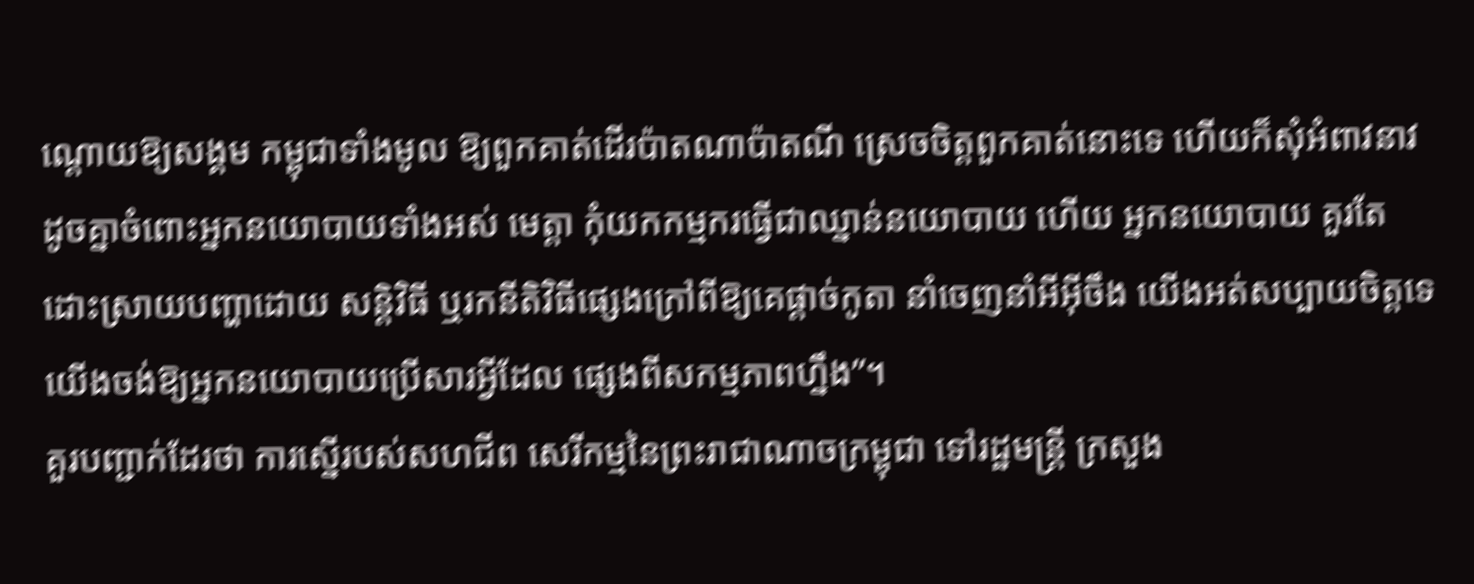ណ្តោយឱ្យសង្គម កម្ពុជាទាំងមូល ឱ្យពួកគាត់ដើរប៉ាតណាប៉ាតណី ស្រេចចិត្តពួកគាត់នោះទេ ហើយក៏សុំអំពាវនាវ ដូចគ្នាចំពោះអ្នកនយោបាយទាំងអស់ មេត្តា កុំយកកម្មករធ្វើជាឈ្នាន់នយោបាយ ហើយ អ្នកនយោបាយ គួរតែដោះស្រាយបញ្ហាដោយ សន្តិវិធី ឬរកនីតិវិធីផ្សេងក្រៅពីឱ្យគេផ្តាច់កូតា នាំចេញនាំអីអ៊ីចឹង យើងអត់សប្បាយចិត្តទេ យើងចង់ឱ្យអ្នកនយោបាយប្រើសារអ្វីដែល ផ្សេងពីសកម្មភាពហ្នឹង”។
គួរបញ្ជាក់ដែរថា ការស្នើរបស់សហជីព សេរីកម្មនៃព្រះរាជាណាចក្រម្ពុជា ទៅរដ្ឋមន្ត្រី ក្រសួង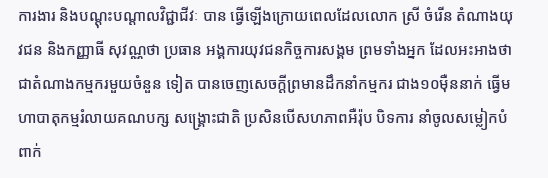ការងារ និងបណ្តុះបណ្តាលវិជ្ជាជីវៈ បាន ធ្វើឡើងក្រោយពេលដែលលោក ស្រី ចំរើន តំណាងយុវជន និងកញ្ញាធី សុវណ្ណថា ប្រធាន អង្គការយុវជនកិច្ចការសង្គម ព្រមទាំងអ្នក ដែលអះអាងថា ជាតំណាងកម្មករមួយចំនួន ទៀត បានចេញសេចក្តីព្រមានដឹកនាំកម្មករ ជាង១០ម៉ឺននាក់ ធ្វើមហាបាតុកម្មរំលាយគណបក្ស សង្គ្រោះជាតិ ប្រសិនបើសហភាពអឺរ៉ុប បិទការ នាំចូលសម្លៀកបំពាក់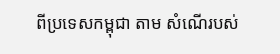ពីប្រទេសកម្ពុជា តាម សំណើរបស់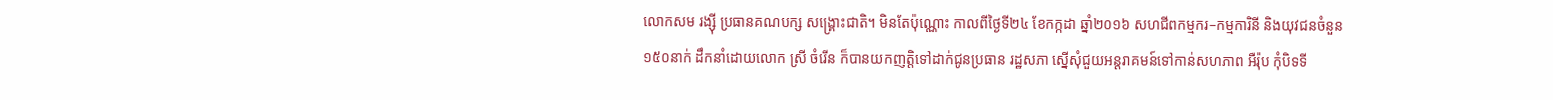លោកសម រង្ស៊ី ប្រធានគណបក្ស សង្គ្រោះជាតិ។ មិនតែប៉ុណ្ណោះ កាលពីថ្ងៃទី២៤ ខែកក្កដា ឆ្នាំ២០១៦ សហជីពកម្មករ–កម្មការិនី និងយុវជនចំនួន១៥០នាក់ ដឹកនាំដោយលោក ស្រី ចំរើន ក៏បានយកញត្តិទៅដាក់ជូនប្រធាន រដ្ឋសភា ស្នើសុំជួយអន្តរាគមន៍ទៅកាន់សហភាព អឺរ៉ុប កុំបិទទី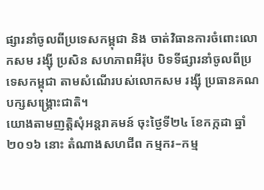ផ្សារនាំចូលពីប្រទេសកម្ពុជា និង ចាត់វិធានការចំពោះលោកសម រង្ស៊ី ប្រសិន សហភាពអឺរ៉ុប បិទទីផ្សារនាំចូលពីប្រទេសកម្ពុជា តាមសំណើរបស់លោកសម រង្ស៊ី ប្រធានគណបក្សសង្គ្រោះជាតិ។
យោងតាមញត្តិសុំអន្តរាគមន៍ ចុះថ្ងៃទី២៤ ខែកក្កដា ឆ្នាំ២០១៦ នោះ តំណាងសហជីព កម្មករ–កម្ម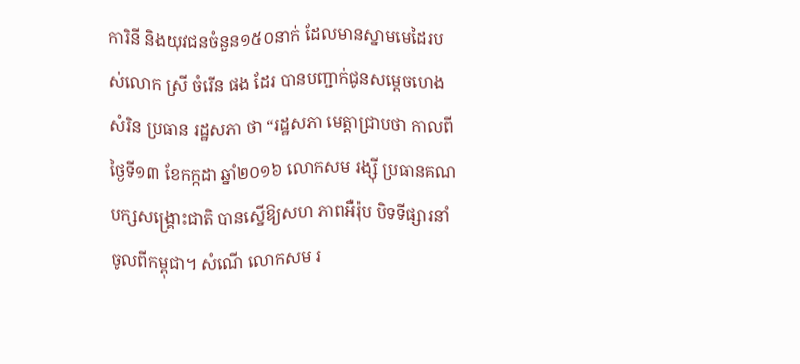ការិនី និងយុវជនចំនួន១៥០នាក់ ដែលមានស្នាមមេដៃរបស់លោក ស្រី ចំរើន ផង ដែរ បានបញ្ជាក់ជូនសម្តេចហេង សំរិន ប្រធាន រដ្ឋសភា ថា “រដ្ឋសភា មេត្តាជ្រាបថា កាលពី ថ្ងៃទី១៣ ខែកក្កដា ឆ្នាំ២០១៦ លោកសម រង្ស៊ី ប្រធានគណបក្សសង្គ្រោះជាតិ បានស្នើឱ្យសហ ភាពអឺរ៉ុប បិទទីផ្សារនាំចូលពីកម្ពុជា។ សំណើ លោកសម រ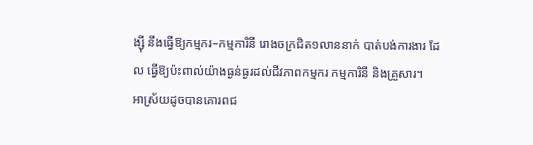ង្ស៊ី នឹងធ្វើឱ្យកម្មករ–កម្មការិនី រោងចក្រជិត១លាននាក់ បាត់បង់ការងារ ដែល ធ្វើឱ្យប៉ះពាល់យ៉ាងធ្ងន់ធ្ងរដល់ជីវភាពកម្មករ កម្មការិនី និងគ្រួសារ។
អាស្រ័យដូចបានគោរពជ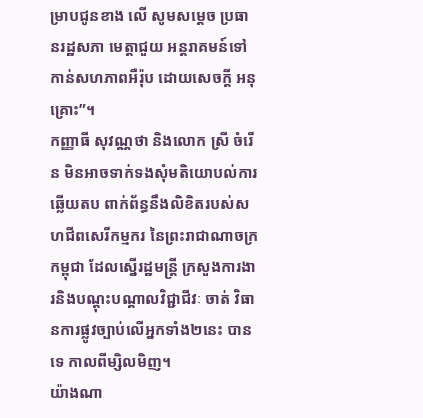ម្រាបជូនខាង លើ សូមសម្តេច ប្រធានរដ្ឋសភា មេត្តាជួយ អន្តរាគមន៍ទៅកាន់សហភាពអឺរ៉ុប ដោយសេចក្តី អនុគ្រោះ”។
កញ្ញាធី សុវណ្ណថា និងលោក ស្រី ចំរើន មិនអាចទាក់ទងសុំមតិយោបល់ការឆ្លើយតប ពាក់ព័ន្ធនឹងលិខិតរបស់សហជីពសេរីកម្មករ នៃព្រះរាជាណាចក្រកម្ពុជា ដែលស្នើរដ្ឋមន្ត្រី ក្រសួងការងារនិងបណ្តុះបណ្តាលវិជ្ជាជីវៈ ចាត់ វិធានការផ្លូវច្បាប់លើអ្នកទាំង២នេះ បានទេ កាលពីម្សិលមិញ។
យ៉ាងណា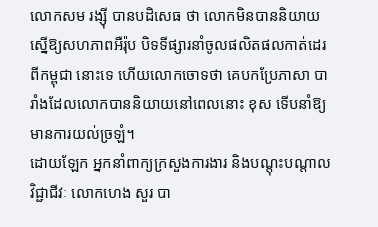លោកសម រង្ស៊ី បានបដិសេធ ថា លោកមិនបាននិយាយស្នើឱ្យសហភាពអឺរ៉ុប បិទទីផ្សារនាំចូលផលិតផលកាត់ដេរពីកម្ពុជា នោះទេ ហើយលោកចោទថា គេបកប្រែភាសា បារាំងដែលលោកបាននិយាយនៅពេលនោះ ខុស ទើបនាំឱ្យមានការយល់ច្រឡំ។
ដោយឡែក អ្នកនាំពាក្យក្រសួងការងារ និងបណ្តុះបណ្តាលវិជ្ជាជីវៈ លោកហេង សួរ បា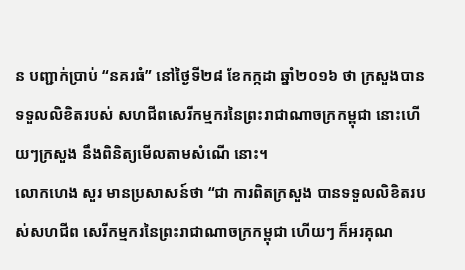ន បញ្ជាក់ប្រាប់ “នគរធំ” នៅថ្ងៃទី២៨ ខែកក្កដា ឆ្នាំ២០១៦ ថា ក្រសួងបានទទួលលិខិតរបស់ សហជីពសេរីកម្មករនៃព្រះរាជាណាចក្រកម្ពុជា នោះហើយៗក្រសួង នឹងពិនិត្យមើលតាមសំណើ នោះ។
លោកហេង សួរ មានប្រសាសន៍ថា “ជា ការពិតក្រសួង បានទទួលលិខិតរបស់សហជីព សេរីកម្មករនៃព្រះរាជាណាចក្រកម្ពុជា ហើយៗ ក៏អរគុណ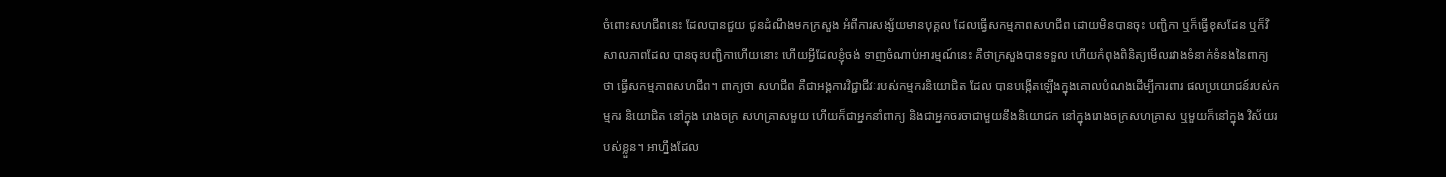ចំពោះសហជីពនេះ ដែលបានជួយ ជូនដំណឹងមកក្រសួង អំពីការសង្ស័យមានបុគ្គល ដែលធ្វើសកម្មភាពសហជីព ដោយមិនបានចុះ បញ្ជិកា ឬក៏ធ្វើខុសដែន ឬក៏វិសាលភាពដែល បានចុះបញ្ជិកាហើយនោះ ហើយអ្វីដែលខ្ញុំចង់ ទាញចំណាប់អារម្មណ៍នេះ គឺថាក្រសួងបានទទួល ហើយកំពុងពិនិត្យមើលរវាងទំនាក់ទំនងនៃពាក្យ ថា ធ្វើសកម្មភាពសហជីព។ ពាក្យថា សហជីព គឺជាអង្គការវិជ្ជាជីវៈរបស់កម្មករនិយោជិត ដែល បានបង្កើតឡើងក្នុងគោលបំណងដើម្បីការពារ ផលប្រយោជន៍របស់កម្មករ និយោជិត នៅក្នុង រោងចក្រ សហគ្រាសមួយ ហើយក៏ជាអ្នកនាំពាក្យ និងជាអ្នកចរចាជាមួយនឹងនិយោជក នៅក្នុងរោងចក្រសហគ្រាស ឬមួយក៏នៅក្នុង វិស័យរបស់ខ្លួន។ អាហ្នឹងដែល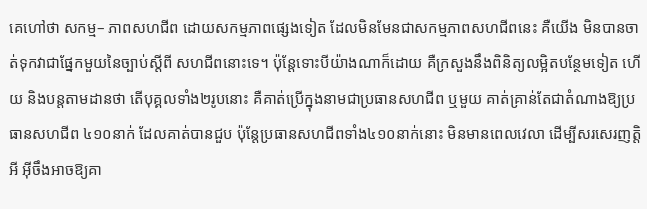គេហៅថា សកម្ម– ភាពសហជីព ដោយសកម្មភាពផ្សេងទៀត ដែលមិនមែនជាសកម្មភាពសហជីពនេះ គឺយើង មិនបានចាត់ទុកវាជាផ្នែកមួយនៃច្បាប់ស្តីពី សហជីពនោះទេ។ ប៉ុន្តែទោះបីយ៉ាងណាក៏ដោយ គឺក្រសួងនឹងពិនិត្យលម្អិតបន្ថែមទៀត ហើយ និងបន្តតាមដានថា តើបុគ្គលទាំង២រូបនោះ គឺគាត់ប្រើក្នុងនាមជាប្រធានសហជីព ឬមួយ គាត់គ្រាន់តែជាតំណាងឱ្យប្រធានសហជីព ៤១០នាក់ ដែលគាត់បានជួប ប៉ុន្តែប្រធានសហជីពទាំង៤១០នាក់នោះ មិនមានពេលវេលា ដើម្បីសរសេរញត្តិអី អ៊ីចឹងអាចឱ្យគា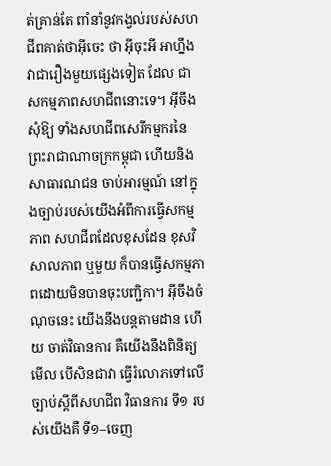ត់គ្រាន់តែ ពាំនាំនូវកង្វល់របស់សហជីពគាត់ថាអ៊ីចេះ ថា អ៊ីចុះអី អាហ្នឹងវាជារឿងមួយផ្សេងទៀត ដែល ជាសកម្មភាពសហជីពនោះទេ។ អ៊ីចឹង សុំឱ្យ ទាំងសហជីពសេរីកម្មករនៃព្រះរាជាណាចក្រកម្ពុជា ហើយនិងសាធារណជន ចាប់អារម្មណ៍ នៅក្នុងច្បាប់របស់យើងអំពីការធ្វើសកម្មភាព សហជីពដែលខុសដែន ខុសវិសាលភាព ឬមួយ ក៏បានធ្វើសកម្មភាពដោយមិនបានចុះបញ្ជិកា។ អ៊ីចឹងចំណុចនេះ យើងនឹងបន្តតាមដាន ហើយ ចាត់វិធានការ គឺយើងនឹងពិនិត្យមើល បើសិនជាវា ធ្វើរំលោភទៅលើច្បាប់ស្តីពីសហជីព វិធានការ ទី១ របស់យើងគឺ ទី១–ចេញ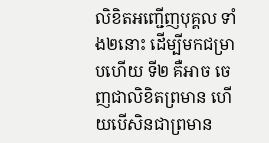លិខិតអញ្ជើញបុគ្គល ទាំង២នោះ ដើម្បីមកជម្រាបហើយ ទី២ គឺអាច ចេញជាលិខិតព្រមាន ហើយបើសិនជាព្រមាន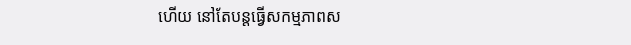ហើយ នៅតែបន្តធ្វើសកម្មភាពស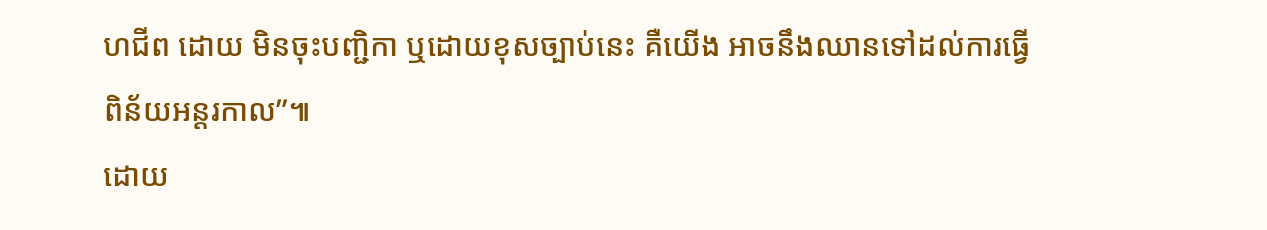ហជីព ដោយ មិនចុះបញ្ជិកា ឬដោយខុសច្បាប់នេះ គឺយើង អាចនឹងឈានទៅដល់ការធ្វើពិន័យអន្តរកាល”៕
ដោយ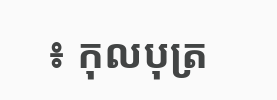៖ កុលបុត្រ